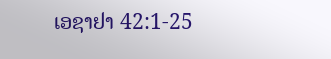ເອຊາຢາ 42:1-25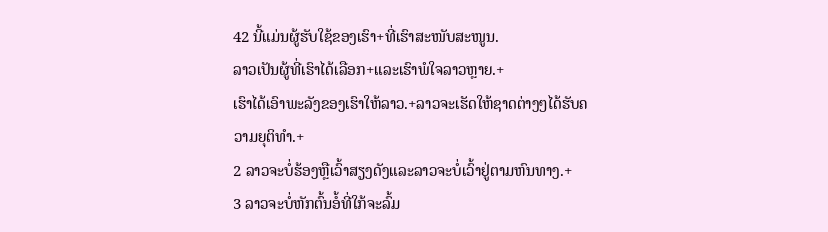42 ນີ້ແມ່ນຜູ້ຮັບໃຊ້ຂອງເຮົາ+ທີ່ເຮົາສະໜັບສະໜູນ.
ລາວເປັນຜູ້ທີ່ເຮົາໄດ້ເລືອກ+ແລະເຮົາພໍໃຈລາວຫຼາຍ.+
ເຮົາໄດ້ເອົາພະລັງຂອງເຮົາໃຫ້ລາວ.+ລາວຈະເຮັດໃຫ້ຊາດຕ່າງໆໄດ້ຮັບຄວາມຍຸຕິທຳ.+
2 ລາວຈະບໍ່ຮ້ອງຫຼືເວົ້າສຽງດັງແລະລາວຈະບໍ່ເວົ້າຢູ່ຕາມຫົນທາງ.+
3 ລາວຈະບໍ່ຫັກຕົ້ນອໍ້ທີ່ໃກ້ຈະລົ້ມ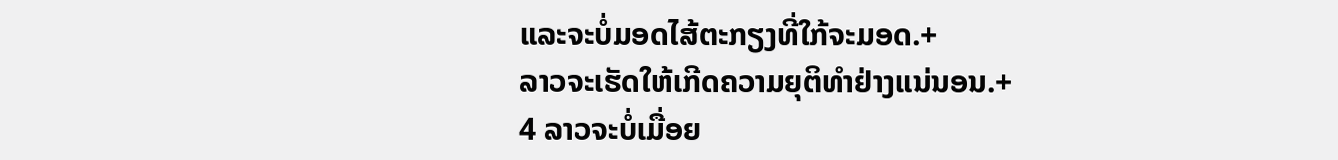ແລະຈະບໍ່ມອດໄສ້ຕະກຽງທີ່ໃກ້ຈະມອດ.+
ລາວຈະເຮັດໃຫ້ເກີດຄວາມຍຸຕິທຳຢ່າງແນ່ນອນ.+
4 ລາວຈະບໍ່ເມື່ອຍ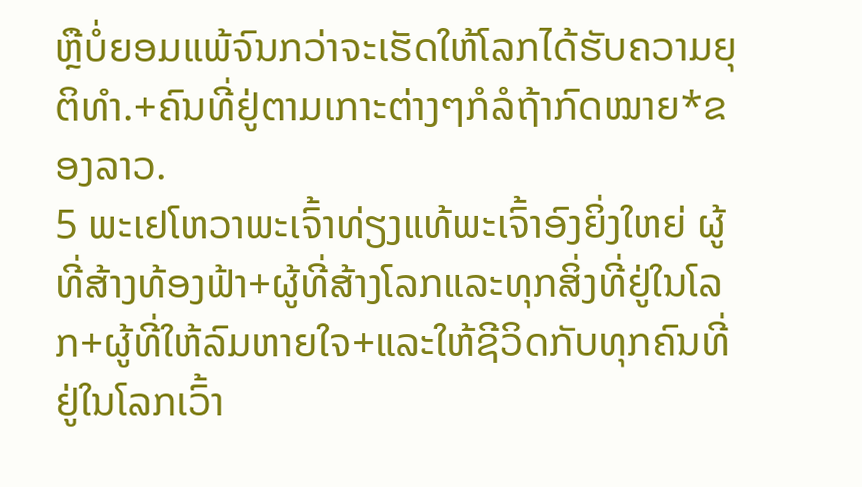ຫຼືບໍ່ຍອມແພ້ຈົນກວ່າຈະເຮັດໃຫ້ໂລກໄດ້ຮັບຄວາມຍຸຕິທຳ.+ຄົນທີ່ຢູ່ຕາມເກາະຕ່າງໆກໍລໍຖ້າກົດໝາຍ*ຂອງລາວ.
5 ພະເຢໂຫວາພະເຈົ້າທ່ຽງແທ້ພະເຈົ້າອົງຍິ່ງໃຫຍ່ ຜູ້ທີ່ສ້າງທ້ອງຟ້າ+ຜູ້ທີ່ສ້າງໂລກແລະທຸກສິ່ງທີ່ຢູ່ໃນໂລກ+ຜູ້ທີ່ໃຫ້ລົມຫາຍໃຈ+ແລະໃຫ້ຊີວິດກັບທຸກຄົນທີ່ຢູ່ໃນໂລກເວົ້າ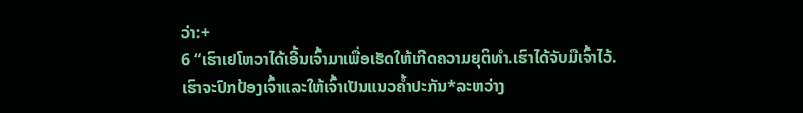ວ່າ:+
6 “ເຮົາເຢໂຫວາໄດ້ເອີ້ນເຈົ້າມາເພື່ອເຮັດໃຫ້ເກີດຄວາມຍຸຕິທຳ.ເຮົາໄດ້ຈັບມືເຈົ້າໄວ້.
ເຮົາຈະປົກປ້ອງເຈົ້າແລະໃຫ້ເຈົ້າເປັນແນວຄ້ຳປະກັນ*ລະຫວ່າງ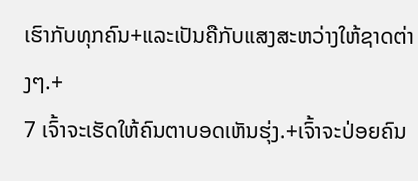ເຮົາກັບທຸກຄົນ+ແລະເປັນຄືກັບແສງສະຫວ່າງໃຫ້ຊາດຕ່າງໆ.+
7 ເຈົ້າຈະເຮັດໃຫ້ຄົນຕາບອດເຫັນຮຸ່ງ.+ເຈົ້າຈະປ່ອຍຄົນ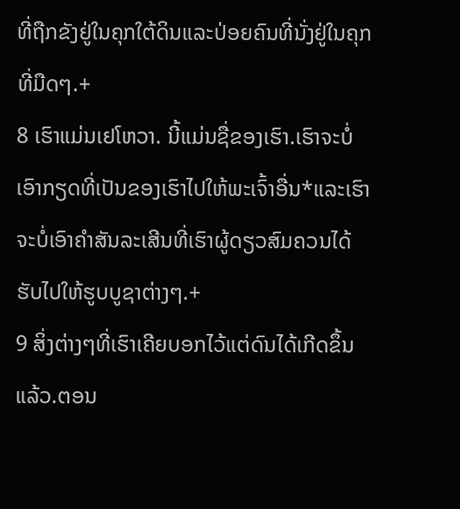ທີ່ຖືກຂັງຢູ່ໃນຄຸກໃຕ້ດິນແລະປ່ອຍຄົນທີ່ນັ່ງຢູ່ໃນຄຸກທີ່ມືດໆ.+
8 ເຮົາແມ່ນເຢໂຫວາ. ນີ້ແມ່ນຊື່ຂອງເຮົາ.ເຮົາຈະບໍ່ເອົາກຽດທີ່ເປັນຂອງເຮົາໄປໃຫ້ພະເຈົ້າອື່ນ*ແລະເຮົາຈະບໍ່ເອົາຄຳສັນລະເສີນທີ່ເຮົາຜູ້ດຽວສົມຄວນໄດ້ຮັບໄປໃຫ້ຮູບບູຊາຕ່າງໆ.+
9 ສິ່ງຕ່າງໆທີ່ເຮົາເຄີຍບອກໄວ້ແຕ່ດົນໄດ້ເກີດຂຶ້ນແລ້ວ.ຕອນ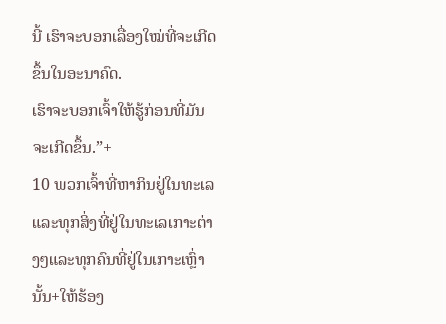ນີ້ ເຮົາຈະບອກເລື່ອງໃໝ່ທີ່ຈະເກີດຂຶ້ນໃນອະນາຄົດ.
ເຮົາຈະບອກເຈົ້າໃຫ້ຮູ້ກ່ອນທີ່ມັນຈະເກີດຂຶ້ນ.”+
10 ພວກເຈົ້າທີ່ຫາກິນຢູ່ໃນທະເລແລະທຸກສິ່ງທີ່ຢູ່ໃນທະເລເກາະຕ່າງໆແລະທຸກຄົນທີ່ຢູ່ໃນເກາະເຫຼົ່ານັ້ນ+ໃຫ້ຮ້ອງ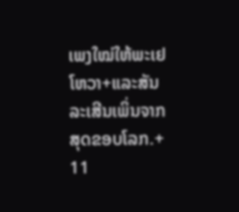ເພງໃໝ່ໃຫ້ພະເຢໂຫວາ+ແລະສັນລະເສີນເພິ່ນຈາກສຸດຂອບໂລກ.+
11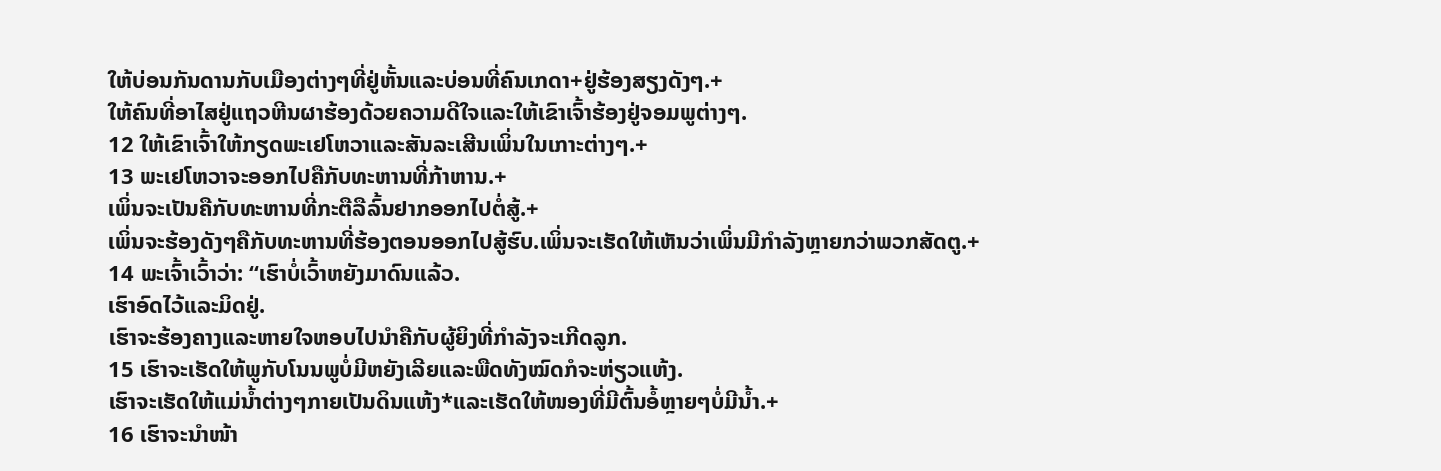ໃຫ້ບ່ອນກັນດານກັບເມືອງຕ່າງໆທີ່ຢູ່ຫັ້ນແລະບ່ອນທີ່ຄົນເກດາ+ຢູ່ຮ້ອງສຽງດັງໆ.+
ໃຫ້ຄົນທີ່ອາໄສຢູ່ແຖວຫີນຜາຮ້ອງດ້ວຍຄວາມດີໃຈແລະໃຫ້ເຂົາເຈົ້າຮ້ອງຢູ່ຈອມພູຕ່າງໆ.
12 ໃຫ້ເຂົາເຈົ້າໃຫ້ກຽດພະເຢໂຫວາແລະສັນລະເສີນເພິ່ນໃນເກາະຕ່າງໆ.+
13 ພະເຢໂຫວາຈະອອກໄປຄືກັບທະຫານທີ່ກ້າຫານ.+
ເພິ່ນຈະເປັນຄືກັບທະຫານທີ່ກະຕືລືລົ້ນຢາກອອກໄປຕໍ່ສູ້.+
ເພິ່ນຈະຮ້ອງດັງໆຄືກັບທະຫານທີ່ຮ້ອງຕອນອອກໄປສູ້ຮົບ.ເພິ່ນຈະເຮັດໃຫ້ເຫັນວ່າເພິ່ນມີກຳລັງຫຼາຍກວ່າພວກສັດຕູ.+
14 ພະເຈົ້າເວົ້າວ່າ: “ເຮົາບໍ່ເວົ້າຫຍັງມາດົນແລ້ວ.
ເຮົາອົດໄວ້ແລະມິດຢູ່.
ເຮົາຈະຮ້ອງຄາງແລະຫາຍໃຈຫອບໄປນຳຄືກັບຜູ້ຍິງທີ່ກຳລັງຈະເກີດລູກ.
15 ເຮົາຈະເຮັດໃຫ້ພູກັບໂນນພູບໍ່ມີຫຍັງເລີຍແລະພືດທັງໝົດກໍຈະຫ່ຽວແຫ້ງ.
ເຮົາຈະເຮັດໃຫ້ແມ່ນ້ຳຕ່າງໆກາຍເປັນດິນແຫ້ງ*ແລະເຮັດໃຫ້ໜອງທີ່ມີຕົ້ນອໍ້ຫຼາຍໆບໍ່ມີນ້ຳ.+
16 ເຮົາຈະນຳໜ້າ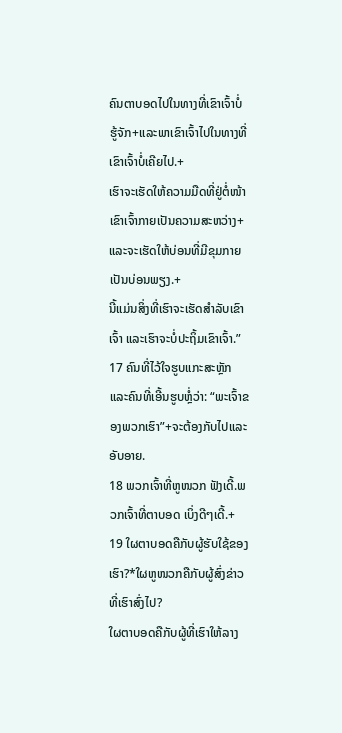ຄົນຕາບອດໄປໃນທາງທີ່ເຂົາເຈົ້າບໍ່ຮູ້ຈັກ+ແລະພາເຂົາເຈົ້າໄປໃນທາງທີ່ເຂົາເຈົ້າບໍ່ເຄີຍໄປ.+
ເຮົາຈະເຮັດໃຫ້ຄວາມມືດທີ່ຢູ່ຕໍ່ໜ້າເຂົາເຈົ້າກາຍເປັນຄວາມສະຫວ່າງ+ແລະຈະເຮັດໃຫ້ບ່ອນທີ່ມີຂຸມກາຍເປັນບ່ອນພຽງ.+
ນີ້ແມ່ນສິ່ງທີ່ເຮົາຈະເຮັດສຳລັບເຂົາເຈົ້າ ແລະເຮົາຈະບໍ່ປະຖິ້ມເຂົາເຈົ້າ.”
17 ຄົນທີ່ໄວ້ໃຈຮູບແກະສະຫຼັກແລະຄົນທີ່ເອີ້ນຮູບຫຼໍ່ວ່າ: “ພະເຈົ້າຂອງພວກເຮົາ”+ຈະຕ້ອງກັບໄປແລະອັບອາຍ.
18 ພວກເຈົ້າທີ່ຫູໜວກ ຟັງເດີ້.ພວກເຈົ້າທີ່ຕາບອດ ເບິ່ງດີໆເດີ້.+
19 ໃຜຕາບອດຄືກັບຜູ້ຮັບໃຊ້ຂອງເຮົາ?*ໃຜຫູໜວກຄືກັບຜູ້ສົ່ງຂ່າວທີ່ເຮົາສົ່ງໄປ?
ໃຜຕາບອດຄືກັບຜູ້ທີ່ເຮົາໃຫ້ລາງ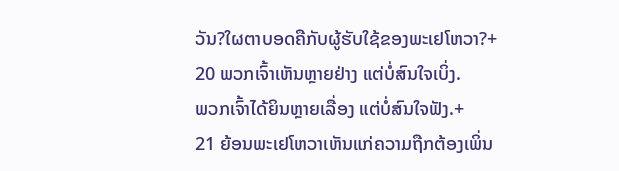ວັນ?ໃຜຕາບອດຄືກັບຜູ້ຮັບໃຊ້ຂອງພະເຢໂຫວາ?+
20 ພວກເຈົ້າເຫັນຫຼາຍຢ່າງ ແຕ່ບໍ່ສົນໃຈເບິ່ງ.
ພວກເຈົ້າໄດ້ຍິນຫຼາຍເລື່ອງ ແຕ່ບໍ່ສົນໃຈຟັງ.+
21 ຍ້ອນພະເຢໂຫວາເຫັນແກ່ຄວາມຖືກຕ້ອງເພິ່ນ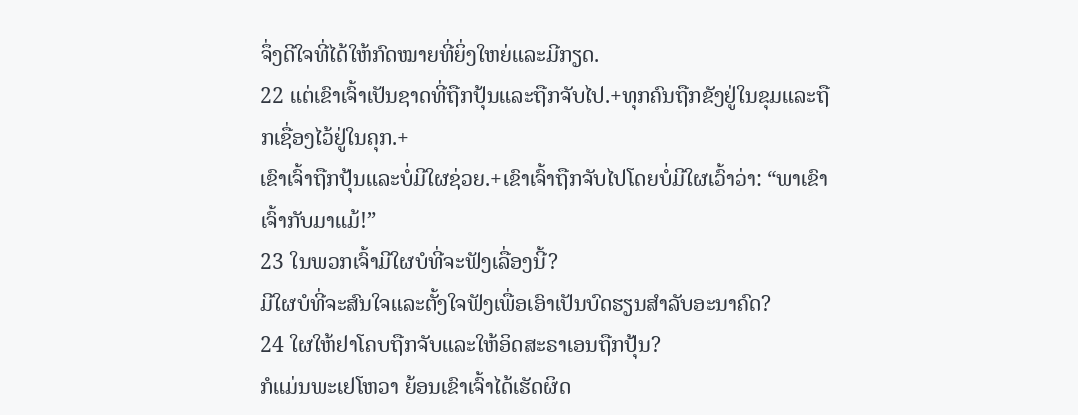ຈຶ່ງດີໃຈທີ່ໄດ້ໃຫ້ກົດໝາຍທີ່ຍິ່ງໃຫຍ່ແລະມີກຽດ.
22 ແຕ່ເຂົາເຈົ້າເປັນຊາດທີ່ຖືກປຸ້ນແລະຖືກຈັບໄປ.+ທຸກຄົນຖືກຂັງຢູ່ໃນຂຸມແລະຖືກເຊື່ອງໄວ້ຢູ່ໃນຄຸກ.+
ເຂົາເຈົ້າຖືກປຸ້ນແລະບໍ່ມີໃຜຊ່ວຍ.+ເຂົາເຈົ້າຖືກຈັບໄປໂດຍບໍ່ມີໃຜເວົ້າວ່າ: “ພາເຂົາເຈົ້າກັບມາແມ້!”
23 ໃນພວກເຈົ້າມີໃຜບໍທີ່ຈະຟັງເລື່ອງນີ້?
ມີໃຜບໍທີ່ຈະສົນໃຈແລະຕັ້ງໃຈຟັງເພື່ອເອົາເປັນບົດຮຽນສຳລັບອະນາຄົດ?
24 ໃຜໃຫ້ຢາໂຄບຖືກຈັບແລະໃຫ້ອິດສະຣາເອນຖືກປຸ້ນ?
ກໍແມ່ນພະເຢໂຫວາ ຍ້ອນເຂົາເຈົ້າໄດ້ເຮັດຜິດ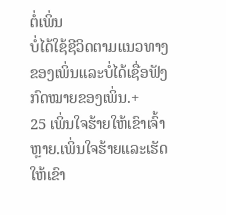ຕໍ່ເພິ່ນ
ບໍ່ໄດ້ໃຊ້ຊີວິດຕາມແນວທາງຂອງເພິ່ນແລະບໍ່ໄດ້ເຊື່ອຟັງກົດໝາຍຂອງເພິ່ນ.+
25 ເພິ່ນໃຈຮ້າຍໃຫ້ເຂົາເຈົ້າຫຼາຍ.ເພິ່ນໃຈຮ້າຍແລະເຮັດໃຫ້ເຂົາ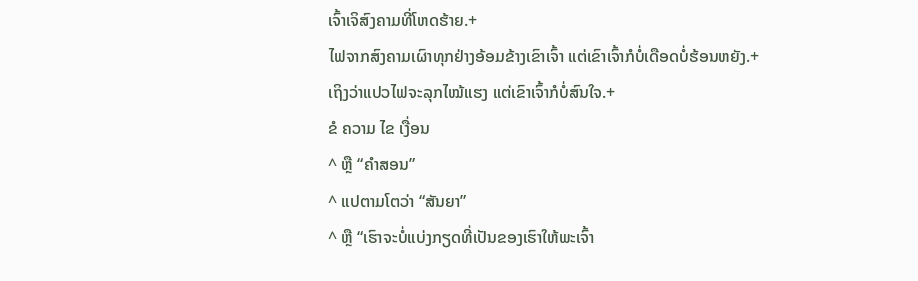ເຈົ້າເຈິສົງຄາມທີ່ໂຫດຮ້າຍ.+
ໄຟຈາກສົງຄາມເຜົາທຸກຢ່າງອ້ອມຂ້າງເຂົາເຈົ້າ ແຕ່ເຂົາເຈົ້າກໍບໍ່ເດືອດບໍ່ຮ້ອນຫຍັງ.+
ເຖິງວ່າແປວໄຟຈະລຸກໄໝ້ແຮງ ແຕ່ເຂົາເຈົ້າກໍບໍ່ສົນໃຈ.+
ຂໍ ຄວາມ ໄຂ ເງື່ອນ
^ ຫຼື “ຄຳສອນ”
^ ແປຕາມໂຕວ່າ “ສັນຍາ”
^ ຫຼື “ເຮົາຈະບໍ່ແບ່ງກຽດທີ່ເປັນຂອງເຮົາໃຫ້ພະເຈົ້າ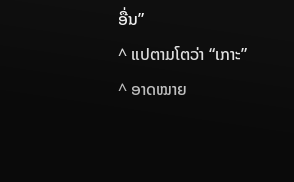ອື່ນ”
^ ແປຕາມໂຕວ່າ “ເກາະ”
^ ອາດໝາຍ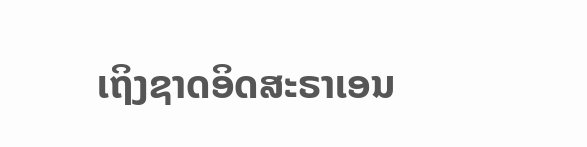ເຖິງຊາດອິດສະຣາເອນ